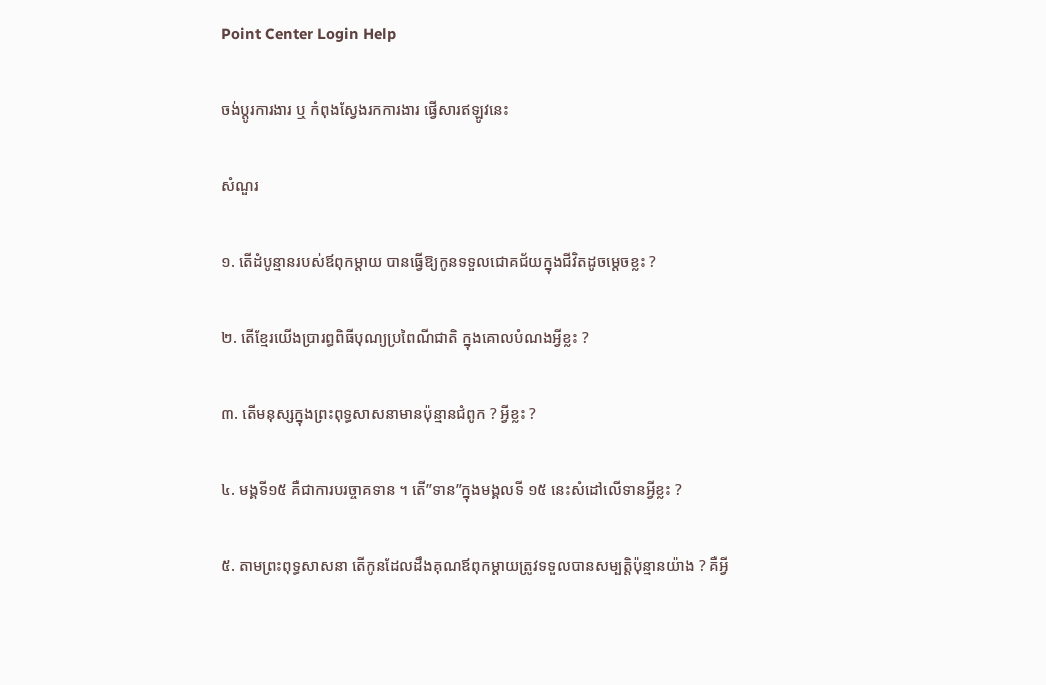Point Center Login Help

ចង់ប្តូរការងារ ឬ កំពុងស្វែងរកការងារ ផ្វើសារឥឡូវនេះ

សំណួរ

១. តើដំបូន្មានរបស់ឪពុកម្តាយ បានធ្វើឱ្យកូនទទួលជោគជ័យក្នុងជីវិតដូចម្តេចខ្លះ ?

២. តើខ្មែរយើងប្រារព្ធពិធីបុណ្យប្រពៃណីជាតិ ក្នុងគោលបំណងអ្វីខ្លះ ?

៣. តើមនុស្សក្នុងព្រះពុទ្ធសាសនាមានប៉ុន្មានជំពូក ? អ្វីខ្លះ ?

៤. មង្គទី១៥ គឺជាការបរច្ចាគទាន ។ តើ”ទាន”ក្នុងមង្គលទី ១៥ នេះសំដៅលើទានអ្វីខ្លះ ?

៥. តាមព្រះពុទ្ធសាសនា តើកូនដែលដឹងគុណឪពុកម្តាយត្រូវទទួលបានសម្បត្តិប៉ុន្មានយ៉ាង ? គឺអ្វី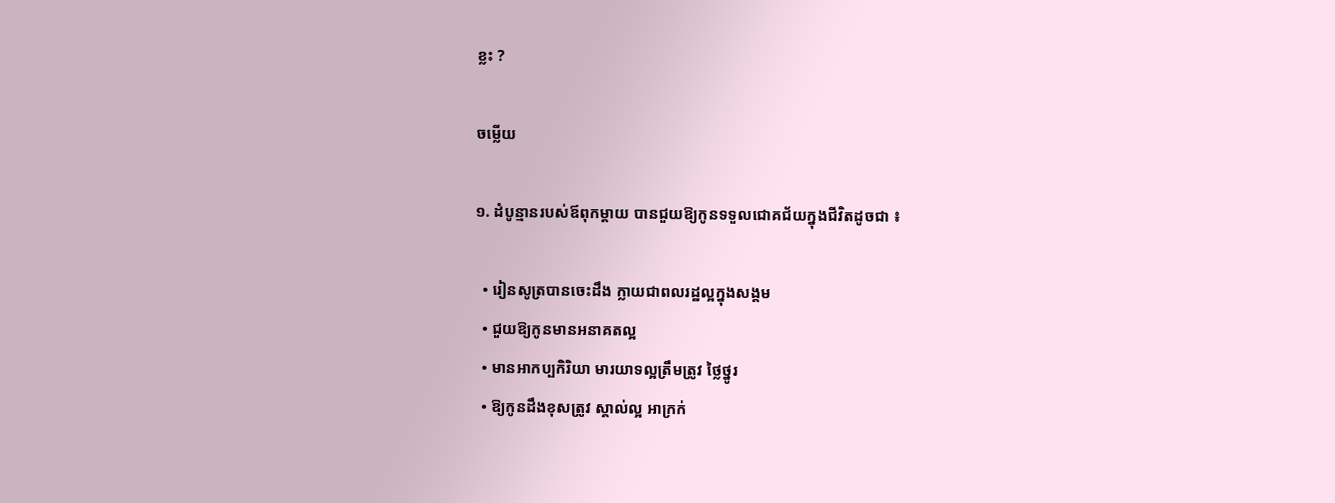ខ្លះ ?

ចម្លើយ

១. ដំបូន្មានរបស់ឪពុកម្តាយ បានជួយឱ្យកូនទទួលជោគជ័យក្នុងជីវិតដូចជា ៖

  • រៀនសូត្របានចេះដឹង ក្លាយជាពលរដ្ឋល្អក្នុងសង្គម
  • ជួយឱ្យកូនមានអនាគតល្អ
  • មានអាកប្បកិរិយា មារយាទល្អត្រឹមត្រូវ ថ្លៃថ្នូរ
  • ឱ្យកូនដឹងខុសត្រូវ ស្គាល់ល្អ អាក្រក់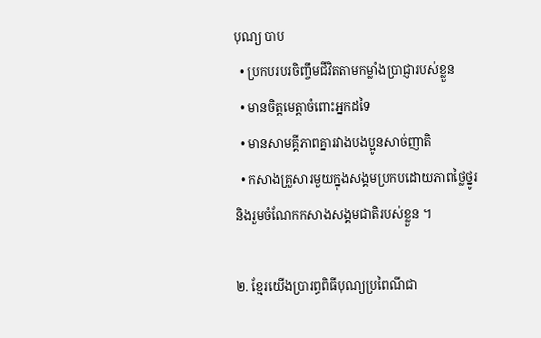បុណ្យ បាប
  • ប្រកបរបរចិញ្ចឹមជីវិតតាមកម្លាំងប្រាជ្ញារបស់ខ្លួន
  • មានចិត្តមេត្តាចំពោះអ្នកដទៃ
  • មានសាមគ្គីភាពគ្នារវាងបងប្អូនសាច់ញាតិ
  • កសាងគ្រួសារមួយក្នុងសង្គមប្រកបដោយភាពថ្លៃថ្នូរ និងរួមចំណែកកសាងសង្គមជាតិរបស់ខ្លួន ។

២. ខ្មែរយើងប្រារព្ធពិធីបុណ្យប្រពៃណីជា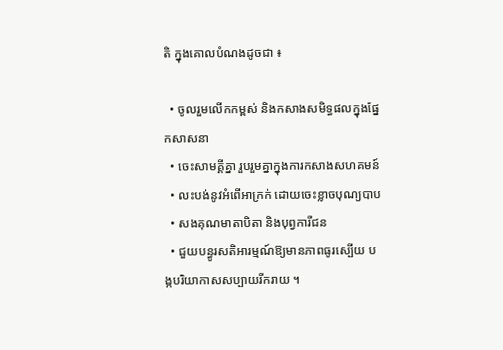តិ ក្នុងគោលបំណងដូចជា ៖

  • ចូលរួមលើកកម្ពស់ និងកសាងសមិទ្ធផលក្នុងផ្នែកសាសនា
  • ចេះសាមគ្គីគ្នា រួបរួមគ្នាក្នុងការកសាងសហគមន៍
  • លះបង់នូវអំពើអាក្រក់ ដោយចេះខ្លាចបុណ្យបាប
  • សងគុណមាតាបិតា និងបុព្វការីជន
  • ជួយបន្ធូរសតិអារម្មណ៍ឱ្យមានភាពធូរស្បើយ បង្កបរិយាកាសសប្បាយរីករាយ ។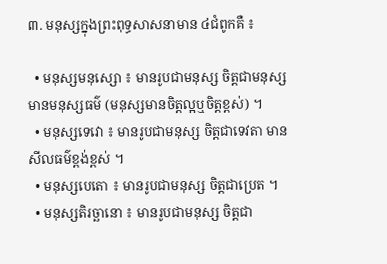៣. មនុស្សក្នុងព្រះពុទ្ធសាសនាមាន ៤ជំពូកគឺ ៖

  • មនុស្សមនុស្សោ ៖ មានរូបជាមនុស្ស ចិត្តជាមនុស្ស មានមនុស្សធម៌ (មនុស្សមានចិត្តល្អឬចិត្តខ្ពស់) ។
  • មនុស្សទេវោ ៖ មានរូបជាមនុស្ស ចិត្តជាទេវតា មានសីលធម៌ខ្ពង់ខ្ពស់ ។
  • មនុស្សបេតោ ៖ មានរូបជាមនុស្ស ចិត្តជាប្រេត ។
  • មនុស្សតិរច្ឆានោ ៖ មានរូបជាមនុស្ស ចិត្តជា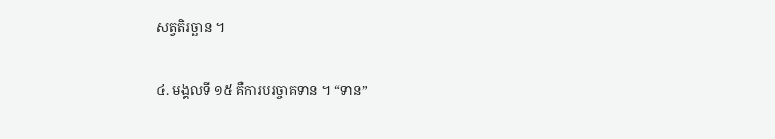សត្វតិរច្ឆាន ។

៤. មង្គលទី ១៥ គឺការបរច្ចាគទាន ។ “ទាន”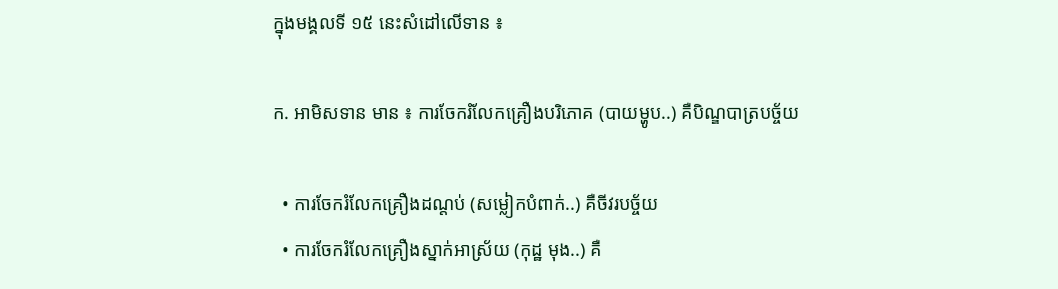ក្នុងមង្គលទី ១៥ នេះសំដៅលើទាន ៖

ក. អាមិសទាន មាន ៖ ការចែករំលែកគ្រឿងបរិភោគ (បាយម្ហូប..) គឺបិណ្ឌបាត្របច្ច័យ

  • ការចែករំលែកគ្រឿងដណ្តប់ (សម្លៀកបំពាក់..) គឺចីវរបច្ច័យ
  • ការចែករំលែកគ្រឿងស្នាក់អាស្រ័យ (កុដ្ឋ មុង..) គឺ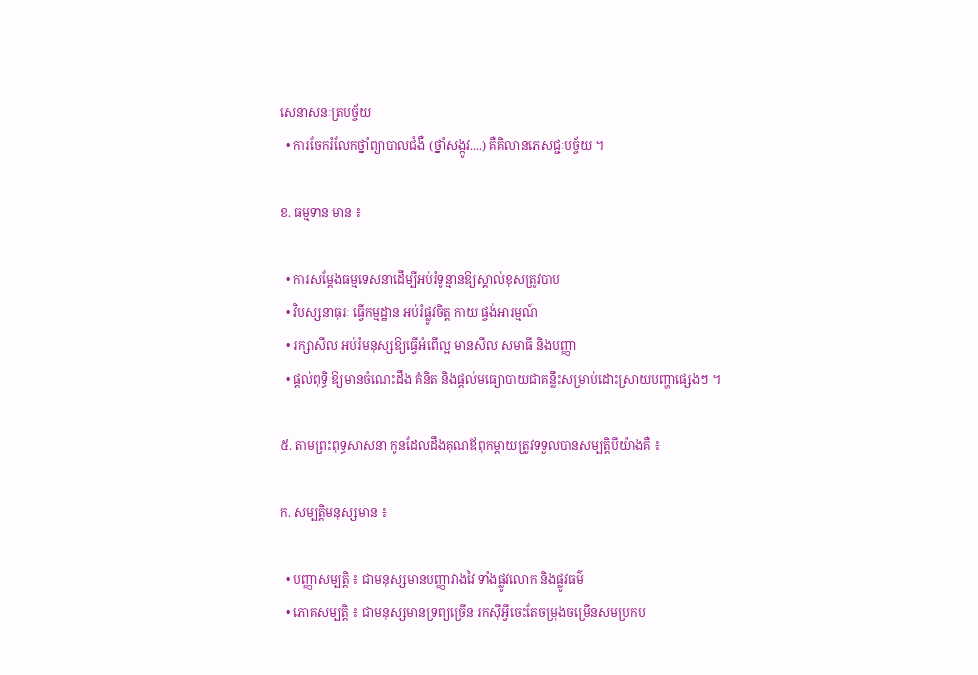សេនាសនៈត្របច្ច័យ
  • ការចែករំលែកថ្នាំព្យាបាលជំងឺ (ថ្នាំសង្កូវ....) គឺគិលានភេសជ្ជៈបច្ច័យ ។

ខ. ធម្មទាន មាន ៖

  • ការសម្តែងធម្មទេសនាដើម្បីអប់រំទូន្មានឱ្យស្គាល់ខុសត្រូវបាប
  • វិបស្សនាធុរៈ ធ្វើកម្មដ្ឋាន អប់រំផ្លូវចិត្ត កាយ ផ្ចង់អារម្មណ៍
  • រក្សាសីល អប់រំមនុស្សឱ្យធ្វើអំពើល្អ មានសីល សមាធី និងបញ្ញា
  • ផ្តល់ពុទ្ធិ ឱ្យមានចំណេះដឹង គំនិត និងផ្តល់មធ្យោបាយជាគន្លឹះសម្រាប់ដោះស្រាយបញ្ហាផ្សេងៗ ។

៥. តាមព្រះពុទ្ធសាសនា កូនដែលដឹងគុណឪពុកម្តាយត្រូវទទួលបានសម្បត្តិបីយ៉ាងគឺ ៖

ក. សម្បត្តិមនុស្សមាន ៖

  • បញ្ញាសម្បត្តិ ៖ ជាមនុស្សមានបញ្ញាវាងវៃ ទាំងផ្លូវលោក និងផ្លូវធម៌
  • ភោគសម្បត្តិ ៖ ជាមនុស្សមានទ្រព្យច្រើន រកស៊ីអ្វីចេះតែចម្រុងចម្រើនសមប្រកប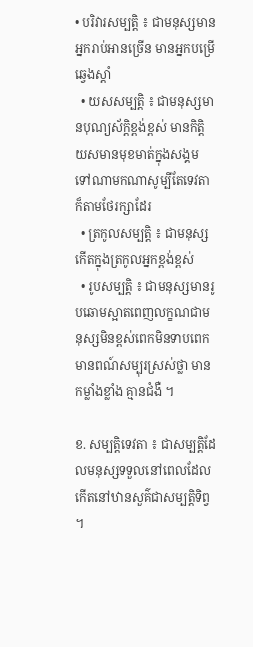• បរិវារសម្បត្តិ ៖ ជាមនុស្សមានអ្នករាប់អានច្រើន មានអ្នកបម្រើឆ្វេងស្តាំ
  • យសសម្បត្តិ ៖ ជាមនុស្សមានបុណ្យស័ក្តិខ្ពង់ខ្ពស់ មានកិត្តិយសមានមុខមាត់ក្នុងសង្គម ទៅណាមកណាសូម្បីតែទេវតាក៏តាមថែរក្សាដែរ
  • ត្រកូលសម្បត្តិ ៖ ជាមនុស្សកើតក្នុងត្រកូលអ្នកខ្ពង់ខ្ពស់
  • រូបសម្បត្តិ ៖ ជាមនុស្សមានរូបឆោមស្អាតពេញលក្ខណជាមនុស្សមិនខ្ពស់ពេកមិនទាបពេក មានពណ៍សម្បុរស្រស់ថ្លា មានកម្លាំងខ្លាំង គ្មានជំងឺ ។

ខ. សម្បត្តិទេវតា ៖ ជាសម្បត្តិដែលមនុស្សទទួលនៅពេលដែលកើតនៅឋានសួគ៌ជាសម្បត្តិទិព្វ ។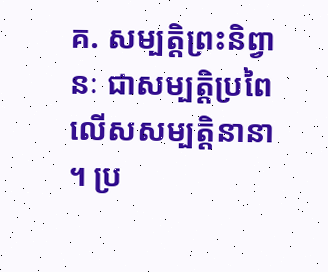គ. សម្បត្តិព្រះនិព្វានៈ ជាសម្បត្តិប្រពៃលើសសម្បត្តិនានា ។ ប្រ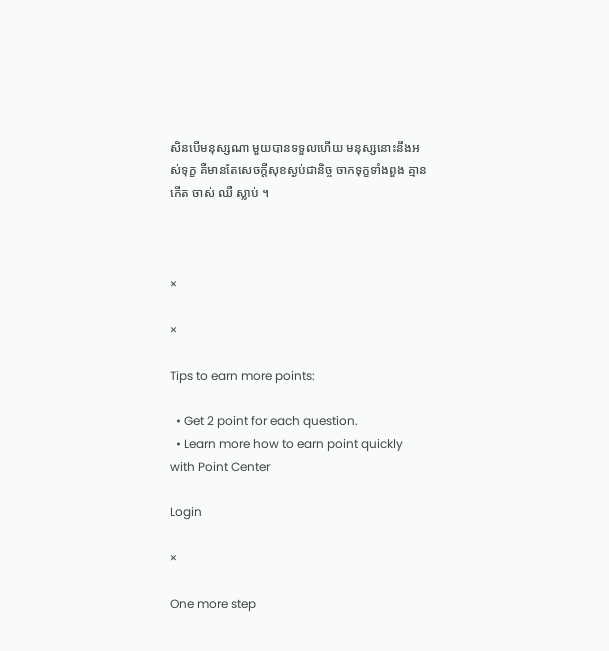សិនបើមនុស្សណា មួយបានទទួលហើយ មនុស្សនោះនឹងអស់ទុក្ខ គឺមានតែសេចក្តីសុខស្ងប់ជានិច្ច ចាកទុក្ខទាំងពួង គ្មានកើត ចាស់ ឈឺ ស្លាប់ ។



×

×

Tips to earn more points:

  • Get 2 point for each question.
  • Learn more how to earn point quickly with Point Center

Login

×

One more step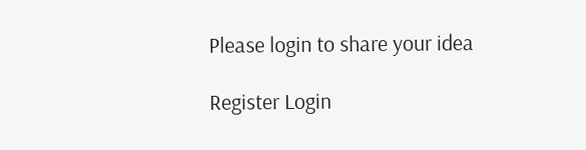Please login to share your idea

Register Login